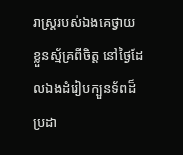រាស្ត្ររបស់ឯងគេថ្វាយខ្លួនស្ម័គ្រពីចិត្ត នៅថ្ងៃដែលឯងដំរៀបក្បួនទ័ពដ៏ប្រដា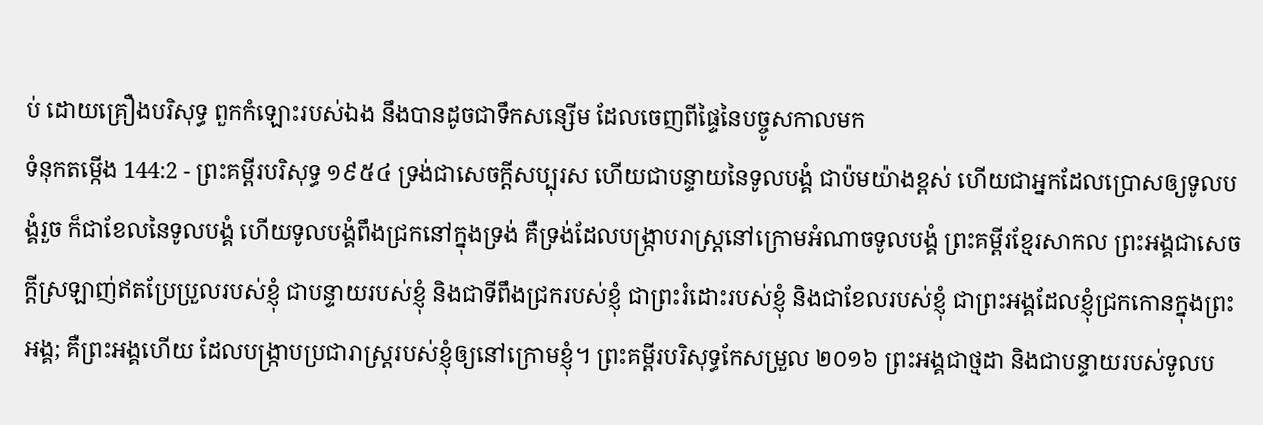ប់ ដោយគ្រឿងបរិសុទ្ធ ពួកកំឡោះរបស់ឯង នឹងបានដូចជាទឹកសន្សើម ដែលចេញពីផ្ទៃនៃបច្ចូសកាលមក
ទំនុកតម្កើង 144:2 - ព្រះគម្ពីរបរិសុទ្ធ ១៩៥៤ ទ្រង់ជាសេចក្ដីសប្បុរស ហើយជាបន្ទាយនៃទូលបង្គំ ជាប៉មយ៉ាងខ្ពស់ ហើយជាអ្នកដែលប្រោសឲ្យទូលបង្គំរួច ក៏ជាខែលនៃទូលបង្គំ ហើយទូលបង្គំពឹងជ្រកនៅក្នុងទ្រង់ គឺទ្រង់ដែលបង្ក្រាបរាស្ត្រនៅក្រោមអំណាចទូលបង្គំ ព្រះគម្ពីរខ្មែរសាកល ព្រះអង្គជាសេចក្ដីស្រឡាញ់ឥតប្រែប្រួលរបស់ខ្ញុំ ជាបន្ទាយរបស់ខ្ញុំ និងជាទីពឹងជ្រករបស់ខ្ញុំ ជាព្រះរំដោះរបស់ខ្ញុំ និងជាខែលរបស់ខ្ញុំ ជាព្រះអង្គដែលខ្ញុំជ្រកកោនក្នុងព្រះអង្គ; គឺព្រះអង្គហើយ ដែលបង្ក្រាបប្រជារាស្ត្ររបស់ខ្ញុំឲ្យនៅក្រោមខ្ញុំ។ ព្រះគម្ពីរបរិសុទ្ធកែសម្រួល ២០១៦ ព្រះអង្គជាថ្មដា និងជាបន្ទាយរបស់ទូលប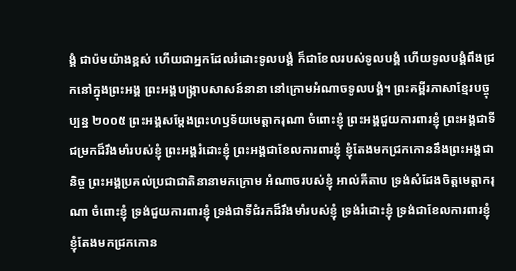ង្គំ ជាប៉មយ៉ាងខ្ពស់ ហើយជាអ្នកដែលរំដោះទូលបង្គំ ក៏ជាខែលរបស់ទូលបង្គំ ហើយទូលបង្គំពឹងជ្រកនៅក្នុងព្រះអង្គ ព្រះអង្គបង្ក្រាបសាសន៍នានា នៅក្រោមអំណាចទូលបង្គំ។ ព្រះគម្ពីរភាសាខ្មែរបច្ចុប្បន្ន ២០០៥ ព្រះអង្គសម្តែងព្រះហឫទ័យមេត្តាករុណា ចំពោះខ្ញុំ ព្រះអង្គជួយការពារខ្ញុំ ព្រះអង្គជាទីជម្រកដ៏រឹងមាំរបស់ខ្ញុំ ព្រះអង្គរំដោះខ្ញុំ ព្រះអង្គជាខែលការពារខ្ញុំ ខ្ញុំតែងមកជ្រកកោននឹងព្រះអង្គជានិច្ច ព្រះអង្គប្រគល់ប្រជាជាតិនានាមកក្រោម អំណាចរបស់ខ្ញុំ អាល់គីតាប ទ្រង់សំដែងចិត្តមេត្តាករុណា ចំពោះខ្ញុំ ទ្រង់ជួយការពារខ្ញុំ ទ្រង់ជាទីជំរកដ៏រឹងមាំរបស់ខ្ញុំ ទ្រង់រំដោះខ្ញុំ ទ្រង់ជាខែលការពារខ្ញុំ ខ្ញុំតែងមកជ្រកកោន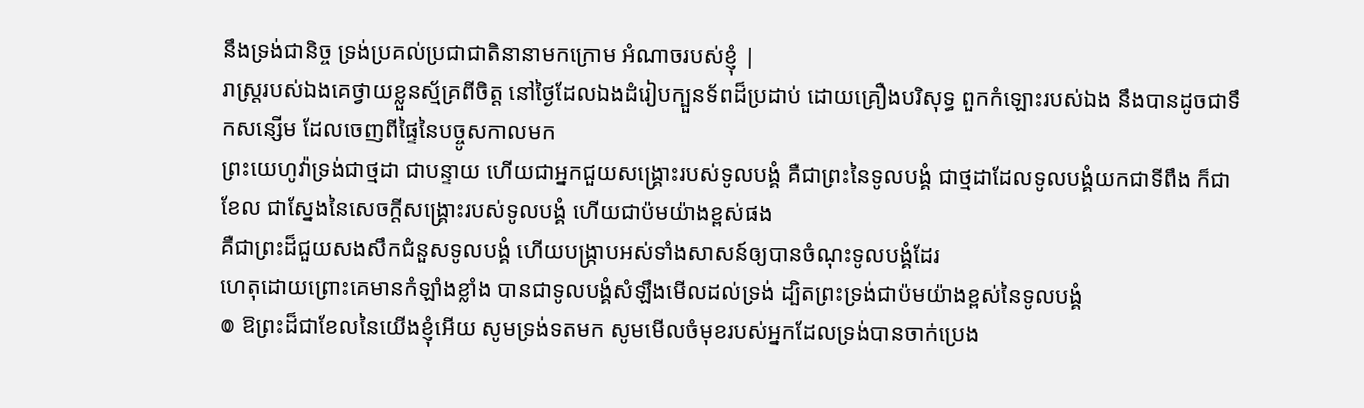នឹងទ្រង់ជានិច្ច ទ្រង់ប្រគល់ប្រជាជាតិនានាមកក្រោម អំណាចរបស់ខ្ញុំ |
រាស្ត្ររបស់ឯងគេថ្វាយខ្លួនស្ម័គ្រពីចិត្ត នៅថ្ងៃដែលឯងដំរៀបក្បួនទ័ពដ៏ប្រដាប់ ដោយគ្រឿងបរិសុទ្ធ ពួកកំឡោះរបស់ឯង នឹងបានដូចជាទឹកសន្សើម ដែលចេញពីផ្ទៃនៃបច្ចូសកាលមក
ព្រះយេហូវ៉ាទ្រង់ជាថ្មដា ជាបន្ទាយ ហើយជាអ្នកជួយសង្គ្រោះរបស់ទូលបង្គំ គឺជាព្រះនៃទូលបង្គំ ជាថ្មដាដែលទូលបង្គំយកជាទីពឹង ក៏ជាខែល ជាស្នែងនៃសេចក្ដីសង្គ្រោះរបស់ទូលបង្គំ ហើយជាប៉មយ៉ាងខ្ពស់ផង
គឺជាព្រះដ៏ជួយសងសឹកជំនួសទូលបង្គំ ហើយបង្ក្រាបអស់ទាំងសាសន៍ឲ្យបានចំណុះទូលបង្គំដែរ
ហេតុដោយព្រោះគេមានកំឡាំងខ្លាំង បានជាទូលបង្គំសំឡឹងមើលដល់ទ្រង់ ដ្បិតព្រះទ្រង់ជាប៉មយ៉ាងខ្ពស់នៃទូលបង្គំ
៙ ឱព្រះដ៏ជាខែលនៃយើងខ្ញុំអើយ សូមទ្រង់ទតមក សូមមើលចំមុខរបស់អ្នកដែលទ្រង់បានចាក់ប្រេង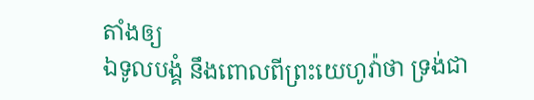តាំងឲ្យ
ឯទូលបង្គំ នឹងពោលពីព្រះយេហូវ៉ាថា ទ្រង់ជា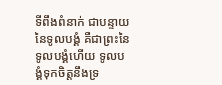ទីពឹងពំនាក់ ជាបន្ទាយនៃទូលបង្គំ គឺជាព្រះនៃទូលបង្គំហើយ ទូលបង្គំទុកចិត្តនឹងទ្រ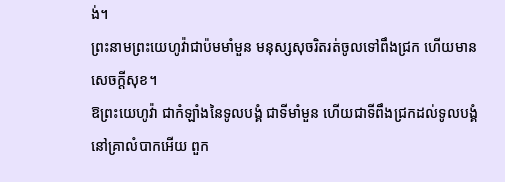ង់។
ព្រះនាមព្រះយេហូវ៉ាជាប៉មមាំមួន មនុស្សសុចរិតរត់ចូលទៅពឹងជ្រក ហើយមានសេចក្ដីសុខ។
ឱព្រះយេហូវ៉ា ជាកំឡាំងនៃទូលបង្គំ ជាទីមាំមួន ហើយជាទីពឹងជ្រកដល់ទូលបង្គំ នៅគ្រាលំបាកអើយ ពួក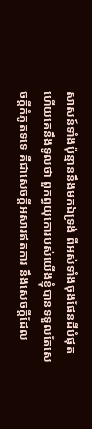សាសន៍ទាំងប៉ុន្មាននឹងមកឯទ្រង់ ពីអស់ទាំងចុងផែនដីបំផុត ហើយគេនឹងទូលថា ពួកព្ធយុកោរបស់យើងខ្ញុំបានទទួលតែសេចក្ដីកំភូតទទេ គឺជាសេចក្ដីអសារឥតការ នឹងសេចក្ដីដែល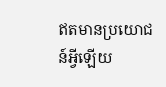ឥតមានប្រយោជន៍អ្វីឡើយ